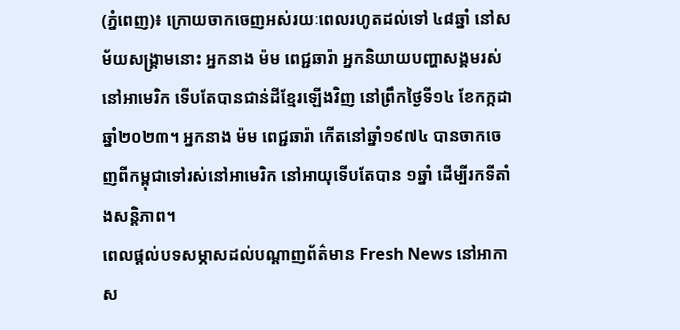(ភ្នំពេញ)៖ ក្រោយចាកចេញអស់រយៈពេលរហូតដល់ទៅ ៤៨ឆ្នាំ នៅសម័យសង្គ្រាមនោះ អ្នកនាង ម៉ម ពេជ្ជឆារ៉ា អ្នកនិយាយបញ្ហាសង្គមរស់នៅអាមេរិក ទើបតែបានជាន់ដីខ្មែរឡើងវិញ នៅព្រឹកថ្ងៃទី១៤ ខែកក្កដា ឆ្នាំ២០២៣។ អ្នកនាង ម៉ម ពេជ្ជឆារ៉ា កើតនៅឆ្នាំ១៩៧៤ បានចាកចេញពីកម្ពុជាទៅរស់នៅអាមេរិក នៅអាយុទើបតែបាន ១ឆ្នាំ ដើម្បីរកទីតាំងសន្តិភាព។
ពេលផ្តល់បទសម្ភាសដល់បណ្តាញព័ត៌មាន Fresh News នៅអាកាស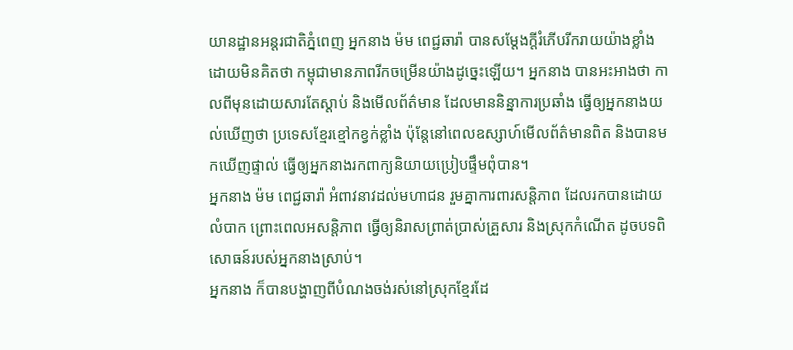យានដ្ឋានអន្តរជាតិភ្នំពេញ អ្នកនាង ម៉ម ពេជ្ជឆារ៉ា បានសម្តែងក្តីរំភើបរីករាយយ៉ាងខ្លាំង ដោយមិនគិតថា កម្ពុជាមានភាពរីកចម្រើនយ៉ាងដូច្នេះឡើយ។ អ្នកនាង បានអះអាងថា កាលពីមុនដោយសារតែស្តាប់ និងមើលព័ត៌មាន ដែលមាននិន្នាការប្រឆាំង ធ្វើឲ្យអ្នកនាងយល់ឃើញថា ប្រទេសខ្មែរខ្មៅកខ្វក់ខ្លាំង ប៉ុន្តែនៅពេលឧស្សាហ៍មើលព័ត៌មានពិត និងបានមកឃើញផ្ទាល់ ធ្វើឲ្យអ្នកនាងរកពាក្យនិយាយប្រៀបផ្ទឹមពុំបាន។
អ្នកនាង ម៉ម ពេជ្ជឆារ៉ា អំពាវនាវដល់មហាជន រួមគ្នាការពារសន្តិភាព ដែលរកបានដោយលំបាក ព្រោះពេលអសន្តិភាព ធ្វើឲ្យនិរាសព្រាត់ប្រាស់គ្រួសារ និងស្រុកកំណើត ដូចបទពិសោធន៍របស់អ្នកនាងស្រាប់។
អ្នកនាង ក៏បានបង្ហាញពីបំណងចង់រស់នៅស្រុកខ្មែរដែ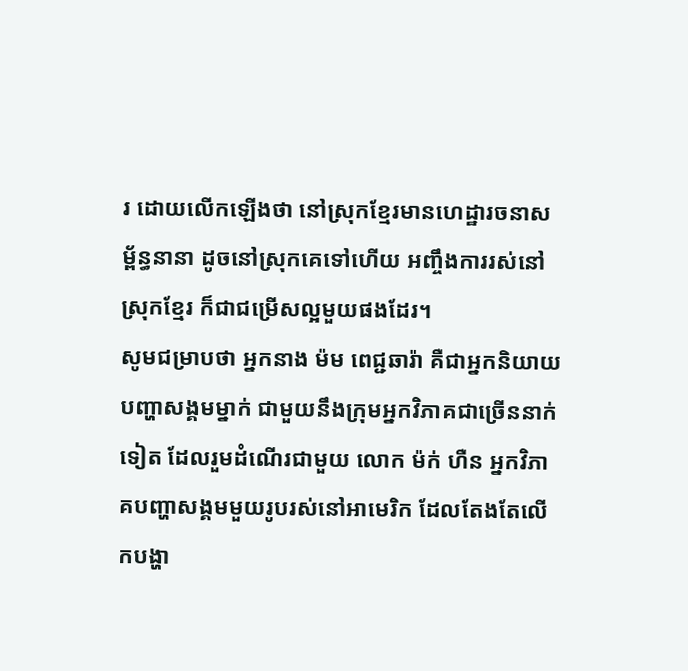រ ដោយលើកឡើងថា នៅស្រុកខ្មែរមានហេដ្ឋារចនាសម្ព័ន្ធនានា ដូចនៅស្រុកគេទៅហើយ អញ្ចឹងការរស់នៅស្រុកខ្មែរ ក៏ជាជម្រើសល្អមួយផងដែរ។
សូមជម្រាបថា អ្នកនាង ម៉ម ពេជ្ជឆារ៉ា គឺជាអ្នកនិយាយបញ្ហាសង្គមម្នាក់ ជាមួយនឹងក្រុមអ្នកវិភាគជាច្រើននាក់ទៀត ដែលរួមដំណើរជាមួយ លោក ម៉ក់ ហឺន អ្នកវិភាគបញ្ហាសង្គមមួយរូបរស់នៅអាមេរិក ដែលតែងតែលើកបង្ហា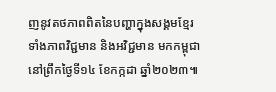ញនូវតថភាពពិតនៃបញ្ហាក្នុងសង្គមខ្មែរ ទាំងភាពវិជ្ជមាន និងអវិជ្ជមាន មកកម្ពុជា នៅព្រឹកថ្ងៃទី១៤ ខែកក្កដា ឆ្នាំ២០២៣៕